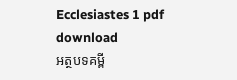Ecclesiastes 1 pdf download
អត្ថបទគម្ពី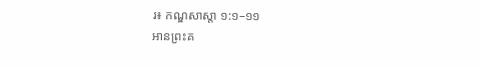រ៖ កណ្ឌសាស្តា ១:១–១១
អានព្រះគ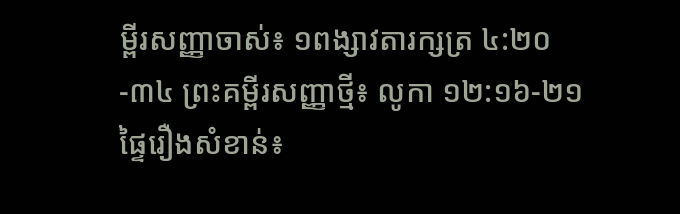ម្ពីរសញ្ញាចាស់៖ ១ពង្សាវតារក្សត្រ ៤:២០-៣៤ ព្រះគម្ពីរសញ្ញាថ្មី៖ លូកា ១២:១៦-២១
ផ្ទៃរឿងសំខាន់៖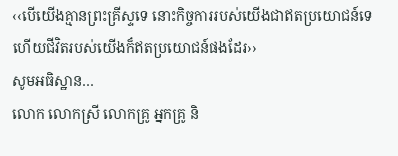‹‹បើយើងគ្មានព្រះគ្រីស្ទទេ នោះកិច្ចការរបស់យើងជាឥតប្រយោជន៍ទេ ហើយជីវិតរបស់យើងក៏ឥតប្រយោជន៍ផងដែរ››
សូមអធិស្ឋាន…
លោក លោកស្រី លោកគ្រូ អ្នកគ្រូ និ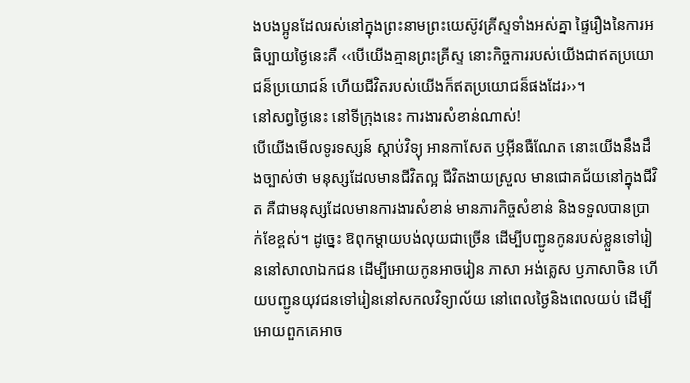ងបងប្អូនដែលរស់នៅក្នុងព្រះនាមព្រះយេស៊ូវគ្រីស្ទទាំងអស់គ្នា ផ្ទៃរឿងនៃការអធិប្បាយថ្ងៃនេះគឺ ‹‹បើយើងគ្មានព្រះគ្រីស្ទ នោះកិច្ចការរបស់យើងជាឥតប្រយោជន៏ប្រយោជន៍ ហើយជីវិតរបស់យើងក៏ឥតប្រយោជន៏ផងដែរ››។
នៅសព្វថ្ងៃនេះ នៅទីក្រុងនេះ ការងារសំខាន់ណាស់!
បើយើងមើលទូរទស្សន៍ ស្តាប់វិទ្យុ អានកាសែត ឫអ៊ីនធឺណែត នោះយើងនឹងដឹងច្បាស់ថា មនុស្សដែលមានជីវិតល្អ ជីវិតងាយស្រួល មានជោគជ័យនៅក្នុងជីវិត គឺជាមនុស្សដែលមានការងារសំខាន់ មានភារកិច្ចសំខាន់ និងទទួលបានប្រាក់ខែខ្ពស់។ ដូច្នេះ ឱពុកម្តាយបង់លុយជាច្រើន ដើម្បីបញ្ជូនកូនរបស់ខ្លួនទៅរៀននៅសាលាឯកជន ដើម្បីអោយកូនអាចរៀន ភាសា អង់គ្លេស ឫភាសាចិន ហើយបញ្ជូនយុវជនទៅរៀននៅសកលវិទ្យាល័យ នៅពេលថ្ងៃនិងពេលយប់ ដើម្បីអោយពួកគេអាច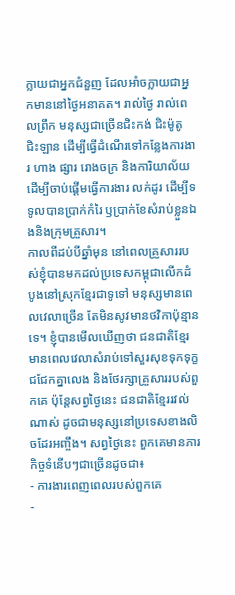ក្លាយជាអ្នកជំនួញ ដែលអាំចក្លាយជាអ្នកមាននៅថ្ងៃអនាគត។ រាល់ថ្ងៃ រាល់ពេលព្រឹក មនុស្សជាច្រើនជិះកង់ ជិះម៉ូតូ ជិះឡាន ដើម្បីធ្វើដំណើរទៅកន្លែងការងារ ហាង ផ្សារ រោងចក្រ និងការិយាល័យ ដើម្បីចាប់ផ្តើមធ្វើការងារ លក់ដូរ ដើម្បីទទូលបានប្រាក់កំរៃ ឫប្រាក់ខែសំរាប់ខ្លួនឯងនិងក្រុមគ្រួសារ។
កាលពីដប់បីឆ្នាំមុន នៅពេលគ្រួសាររបស់ខ្ញុំបានមកដល់ប្រទេសកម្ពុជាលើកដំបូងនៅស្រុកខ្មែរជាទូទៅ មនុស្សមានពេលវេលាច្រើន តែមិនសូវមានថវិកាប៉ុន្មានទេ។ ខ្ញុំបានមើលឃើញថា ជនជាតិខ្មែរមានពេលវេលាសំរាប់ទៅសួរសុខទុកទុក្ខ ជជែកគ្នាលេង និងថែរក្សាគ្រួសាររបស់ពួកគេ ប៉ុន្តែសព្វថ្ងៃនេះ ជនជាតិខ្មែររវល់ណាស់ ដូចជាមនុស្សនៅប្រទេសខាងលិចដែរអញ្ចឹង។ សព្វថ្ងៃនេះ ពួកគេមានភារកិច្ចទំនើបៗជាច្រើនដូចជា៖
- ការងារពេញពេលរបស់ពួកគេ
-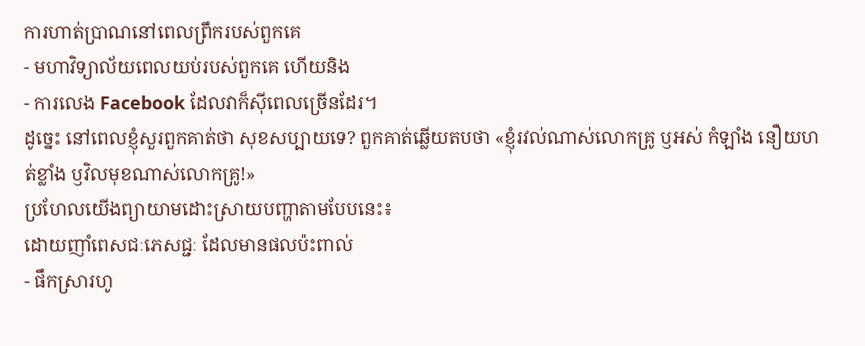ការហាត់ប្រាណនៅពេលព្រឹករបស់ពួកគេ
- មហាវិទ្យាល័យពេលយប់របស់ពួកគេ ហើយនិង
- ការលេង Facebook ដែលវាក៏ស៊ីពេលច្រើនដែរ។
ដូច្នេះ នៅពេលខ្ញុំសួរពួកគាត់ថា សុខសប្បាយទេ? ពួកគាត់ឆ្លើយតបថា «ខ្ញុំរវល់ណាស់លោកគ្រូ ឫអស់ កំឡាំង នឿយហត់ខ្លាំង ឫវិលមុខណាស់លោកគ្រូ!»
ប្រហែលយើងព្យាយាមដោះស្រាយបញ្ហាតាមបែបនេះ៖
ដោយញាំពេសជៈភេសជ្ជៈ ដែលមានផលប៉ះពាល់
- ផឹកស្រារហូ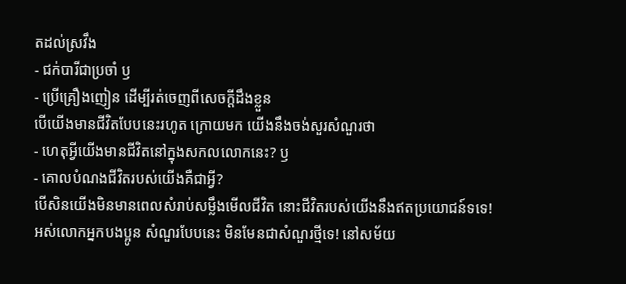តដល់ស្រវឹង
- ជក់បារីជាប្រចាំ ឫ
- ប្រើគ្រឿងញៀន ដើម្បីរត់ចេញពីសេចក្តីដឹងខ្លួន
បើយើងមានជីវិតបែបនេះរហូត ក្រោយមក យើងនឹងចង់សួរសំណួរថា
- ហេតុអ្វីយើងមានជីវិតនៅក្នុងសកលលោកនេះ? ឫ
- គោលបំណងជីវិតរបស់យើងគឺជាអ្វី?
បើសិនយើងមិនមានពេលសំរាប់សម្លឹងមើលជីវិត នោះជីវិតរបស់យើងនឹងឥតប្រយោជន៍ទទេ!
អស់លោកអ្នកបងប្អូន សំណួរបែបនេះ មិនមែនជាសំណួរថ្មីទេ! នៅសម័យ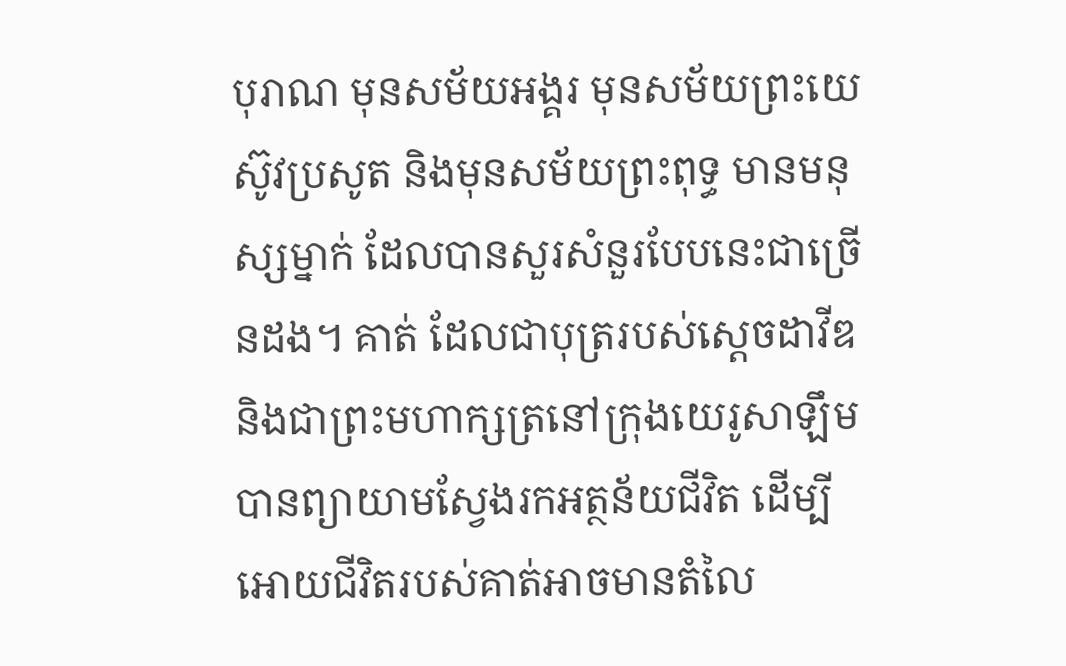បុរាណ មុនសម័យអង្គរ មុនសម័យព្រះយេស៊ូវប្រសូត និងមុនសម័យព្រះពុទ្ធ មានមនុស្សម្នាក់ ដែលបានសួរសំនួរបែបនេះជាច្រើនដង។ គាត់ ដែលជាបុត្ររបស់ស្តេចដាវីឌ និងជាព្រះមហាក្សត្រនៅក្រុងយេរូសាឡឹម បានព្យាយាមស្វែងរកអត្ថន័យជីវិត ដើម្បីអោយជីវិតរបស់គាត់អាចមានតំលៃ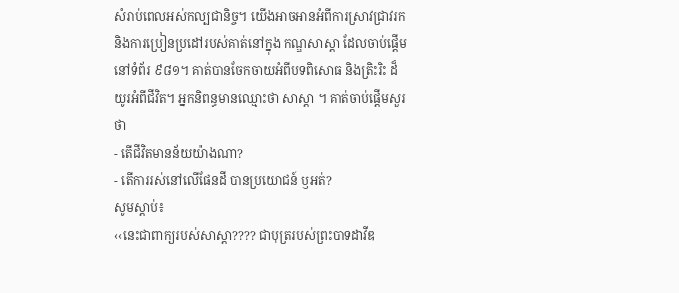សំរាប់ពេលអស់កល្បជានិច្ច។ យើងអាចអានអំពីការស្រាវជ្រាវរក និងការប្រៀនប្រដៅរបស់គាត់នៅក្នុង កណ្ឌសាស្តា ដែលចាប់ផ្តើមនៅទំព័រ ៩៨១។ គាត់បានចែកចាយអំពីបទពិសោធ និងត្រិះរិះ ដ៏យូរអំពីជីវិត។ អ្នកនិពន្ធមានឈ្មោះថា សាស្តា ។ គាត់ចាប់ផ្តើមសួរថា
- តើជីវិតមានន័យយ៉ាងណា?
- តើការរស់នៅលើផែនដី បានប្រយោជន៍ ឫអត់?
សូមស្តាប់៖
‹‹នេះជាពាក្យរបស់សាស្តា???? ជាបុត្ររបស់ព្រះបាទដាវីឌ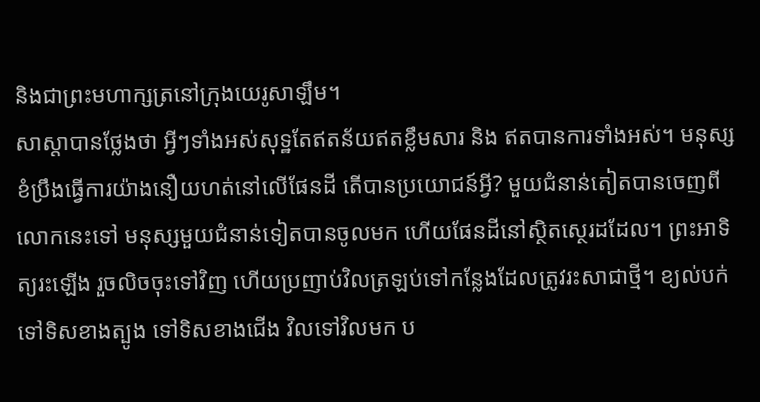និងជាព្រះមហាក្សត្រនៅក្រុងយេរូសាឡឹម។
សាស្តាបានថ្លែងថា អ្វីៗទាំងអស់សុទ្ឋតែឥតន័យឥតខ្លឹមសារ និង ឥតបានការទាំងអស់។ មនុស្សខំប្រឹងធ្វើការយ៉ាងនឿយហត់នៅលើផែនដី តើបានប្រយោជន៍អ្វី? មួយជំនាន់តៀតបានចេញពីលោកនេះទៅ មនុស្សមួយជំនាន់ទៀតបានចូលមក ហើយផែនដីនៅស្ថិតស្ថេរដដែល។ ព្រះអាទិត្យរះឡើង រួចលិចចុះទៅវិញ ហើយប្រញាប់វិលត្រឡប់ទៅកន្លែងដែលត្រូវរះសាជាថ្មី។ ខ្យល់បក់ទៅទិសខាងត្បូង ទៅទិសខាងជើង វិលទៅវិលមក ប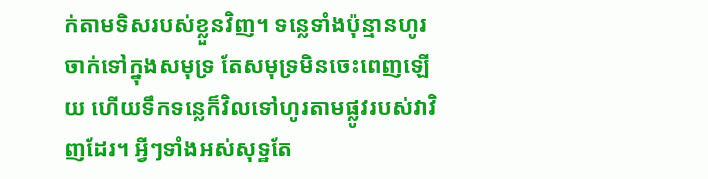ក់តាមទិសរបស់ខ្លួនវិញ។ ទន្លេទាំងប៉ុន្មានហូរចាក់ទៅក្នុងសមុទ្រ តែសមុទ្រមិនចេះពេញឡើយ ហើយទឹកទន្លេក៏វិលទៅហូរតាមផ្លូវរបស់វាវិញដែរ។ អ្វីៗទាំងអស់សុទ្ឋតែ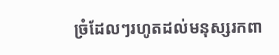ច្រំដែលៗរហូតដល់មនុស្សរកពា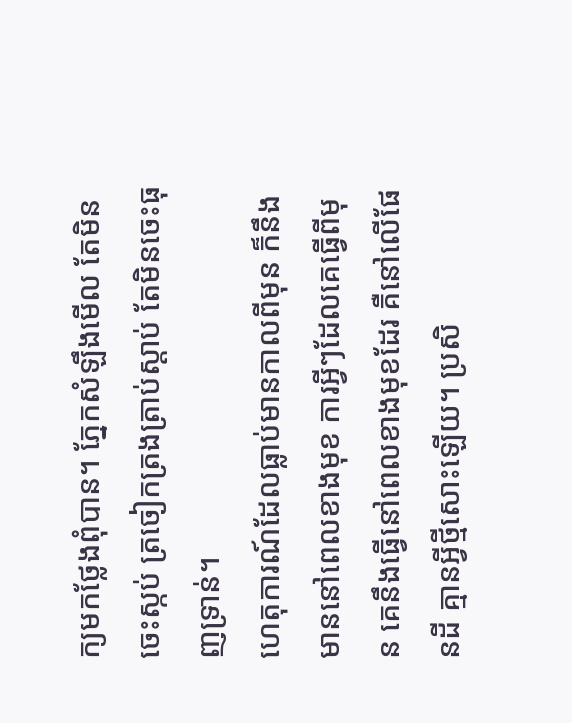ក្យមកថ្លែងពុំបាន។ ភ្នែកសំឡឹងមើល តែមិនចេះស្កប់ ត្រចៀកត្រងត្រាប់ស្តាប់ តែមិនចេះធុញទ្រាន់។
ហេតុការណ៍ដែលធ្លាប់មានកាលពីមុន ក៏នឹងមាននៅពេលខាងមុខ ការអ្វីៗដែលគេធ្វើពីមុន គេនឹងធ្វើនៅពេលខាងមុខដែរ គឺនៅលើផែនដី គ្មានអ្វីថ្មីសោះឡើយ។ ប្រសិ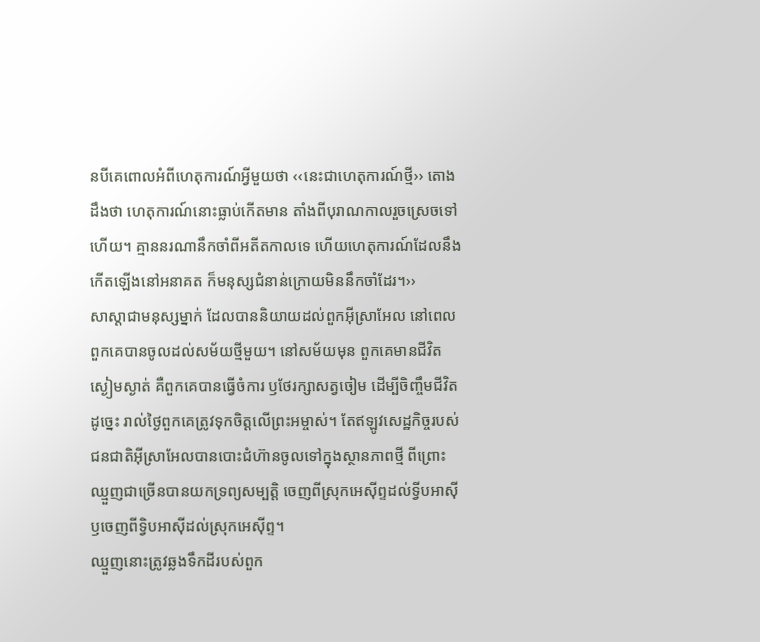នបីគេពោលអំពីហេតុការណ៍អ្វីមួយថា ‹‹នេះជាហេតុការណ៍ថ្មី›› តោងដឹងថា ហេតុការណ៍នោះធ្លាប់កើតមាន តាំងពីបុរាណកាលរួចស្រេចទៅហើយ។ គ្មាននរណានឹកចាំពីអតីតកាលទេ ហើយហេតុការណ៍ដែលនឹងកើតឡើងនៅអនាគត ក៏មនុស្សជំនាន់ក្រោយមិននឹកចាំដែរ។››
សាស្តាជាមនុស្សម្នាក់ ដែលបាននិយាយដល់ពួកអ៊ីស្រាអែល នៅពេលពួកគេបានចូលដល់សម័យថ្មីមួយ។ នៅសម័យមុន ពួកគេមានជីវិតស្ងៀមស្ងាត់ គឺពួកគេបានធ្វើចំការ ឫថែរក្សាសត្វចៀម ដើម្បីចិញ្ចឹមជីវិត ដូច្នេះ រាល់ថ្ងៃពួកគេត្រូវទុកចិត្តលើព្រះអម្ចាស់។ តែឥឡូវសេដ្ឋកិច្ចរបស់ជនជាតិអ៊ីស្រាអែលបានបោះជំហ៊ានចូលទៅក្នុងស្ថានភាពថ្មី ពីព្រោះឈ្មួញជាច្រើនបានយកទ្រព្យសម្បត្តិ ចេញពីស្រុកអេស៊ីព្ទដល់ទ្វីបអាស៊ី ឫចេញពីទ្វិបអាស៊ីដល់ស្រុកអេស៊ីព្ទ។
ឈ្មួញនោះត្រូវឆ្លងទឹកដីរបស់ពួក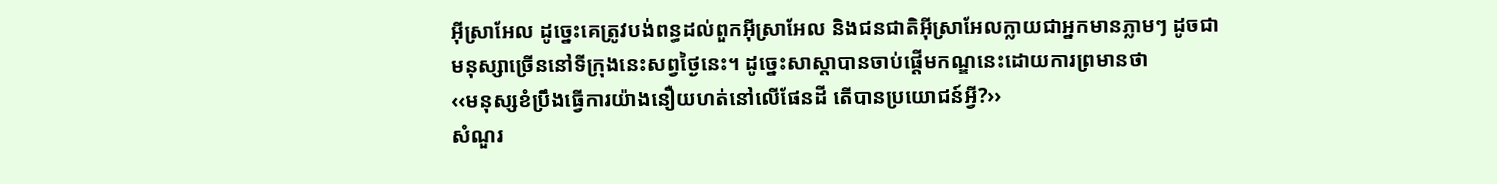អ៊ីស្រាអែល ដូច្នេះគេត្រូវបង់ពន្ធដល់ពួកអ៊ីស្រាអែល និងជនជាតិអ៊ីស្រាអែលក្លាយជាអ្នកមានភ្លាមៗ ដូចជាមនុស្សាច្រើននៅទីក្រុងនេះសព្វថ្ងៃនេះ។ ដូច្នេះសាស្តាបានចាប់ផ្តើមកណ្ឌនេះដោយការព្រមានថា
‹‹មនុស្សខំប្រឹងធ្វើការយ៉ាងនឿយហត់នៅលើផែនដី តើបានប្រយោជន៍អ្វី?››
សំណួរ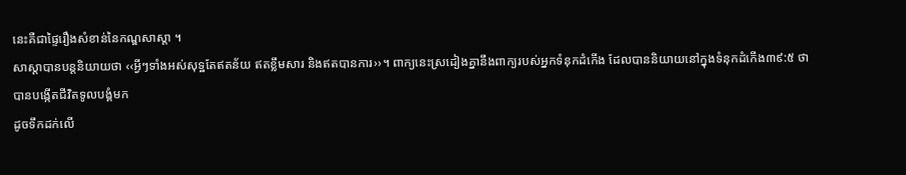នេះគឺជាផ្ទៃរឿងសំខាន់នៃកណ្ឌសាស្ដា ។
សាស្តាបានបន្តនិយាយថា ‹‹អ្វីៗទាំងអស់សុទ្ឋតែឥតន័យ ឥតខ្លឹមសារ និងឥតបានការ››។ ពាក្យនេះស្រដៀងគ្នានឹងពាក្យរបស់អ្នកទំនុកដំកើង ដែលបាននិយាយនៅក្នុងទំនុកដំកើង៣៩:៥ ថា
បានបង្កើតជីវិតទូលបង្គំមក
ដូចទឹកដក់លើ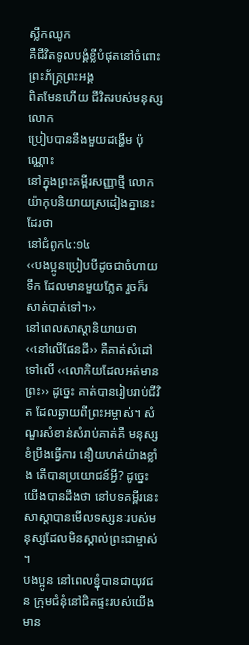ស្លឹកឈូក
គឺជីវិតទូលបង្គំខ្លីបំផុតនៅចំពោះព្រះភ័ក្គ្រព្រះអង្គ
ពិតមែនហើយ ជីវិតរបស់មនុស្សលោក
ប្រៀបបាននឹងមួយដង្ហើម ប៉ុណ្ណោះ
នៅក្នុងព្រះគម្ពីរសញ្ញាថ្មី លោកយ៉ាកុបនិយាយស្រដៀងគ្នានេះដែរថា
នៅជំពូក៤:១៤
‹‹បងប្អូនប្រៀបបីដូចជាចំហាយទឹក ដែលមានមួយភ្លែត រួចក៏រសាត់បាត់ទៅ។››
នៅពេលសាស្តានិយាយថា ‹‹នៅលើផែនដី›› គឺគាត់សំដៅទៅលើ ‹‹លោកិយដែលអត់មានព្រះ›› ដូច្នេះ គាត់បានរៀបរាប់ជីវិត ដែលឆ្ងាយពីព្រះអម្ចាស់។ សំណួរសំខាន់សំរាប់គាត់គឺ មនុស្សខំប្រឹងធ្វើការ នឿយហត់យ៉ាងខ្លាំង តើបានប្រយោជន៍អ្វី? ដូច្នេះ យើងបានដឹងថា នៅបទគម្ពីរនេះ សាស្តាបានមើលទស្សនៈរបស់មនុស្សដែលមិនស្គាល់ព្រះជាម្ចាស់ ។
បងប្អូន នៅពេលខ្នុំបានជាយុវជន ក្រុមជំនុំនៅជិតផ្ទះរបស់យើងមាន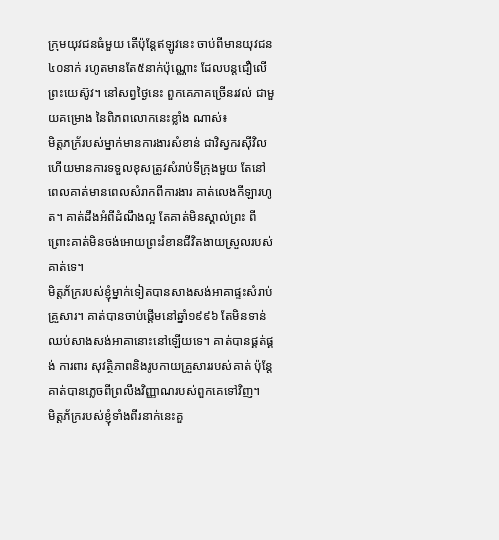ក្រុមយុវជនធំមួយ តើប៉ុន្តែឥឡូវនេះ ចាប់ពីមានយុវជន៤០នាក់ រហូតមានតែ៥នាក់ប៉ុណ្ណោះ ដែលបន្តជឿលើព្រះយេស៊ូវ។ នៅសព្វថ្ងៃនេះ ពួកគេភាគច្រើនរវល់ ជាមួយគម្រោង នៃពិភពលោកនេះខ្លាំង ណាស់៖
មិត្តភក្រ័របស់ម្នាក់មានការងារសំខាន់ ជាវិស្វករស៊ីវិល ហើយមានការទទួលខុសត្រូវសំរាប់ទីក្រុងមួយ តែនៅពេលគាត់មានពេលសំរាកពីការងារ គាត់លេងកីឡារហូត។ គាត់ដឹងអំពីដំណឹងល្អ តែគាត់មិនស្គាល់ព្រះ ពីព្រោះគាត់មិនចង់អោយព្រះរំខានជីវិតងាយស្រួលរបស់គាត់ទេ។
មិត្តភ័ក្ររបស់ខ្ញុំម្នាក់ទៀតបានសាងសង់អាគាផ្ទះសំរាប់គ្រួសារ។ គាត់បានចាប់ផ្តើមនៅឆ្នាំ១៩៩៦ តែមិនទាន់ឈប់សាងសង់អាគានោះនៅឡើយទេ។ គាត់បានផ្គត់ផ្គង់ ការពារ សុវត្ថិភាពនិងរូបកាយគ្រួសាររបស់គាត់ ប៉ុន្តែគាត់បានភ្លេចពីព្រលឹងវិញ្ញាណរបស់ពួកគេទៅវិញ។
មិត្តភ័ក្ររបស់ខ្ញុំទាំងពីរនាក់នេះគួ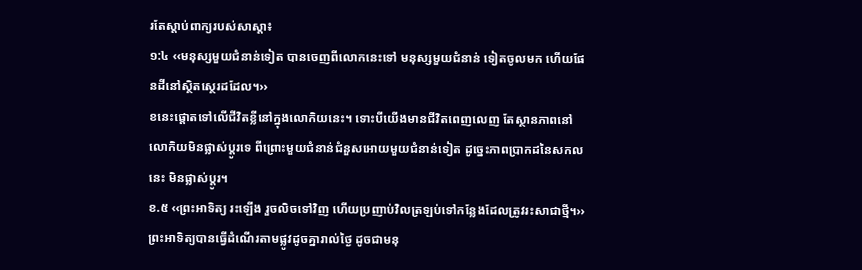រតែស្តាប់ពាក្យរបស់សាស្តា៖
១:៤ ‹‹មនុស្សមួយជំនាន់ទៀត បានចេញពីលោកនេះទៅ មនុស្សមួយជំនាន់ ទៀតចូលមក ហើយផែនដីនៅស្ថិតស្ថេរដដែល។››
ខនេះផ្តោតទៅលើជីវិតខ្លីនៅក្នុងលោកិយនេះ។ ទោះបីយើងមានជីវិតពេញលេញ តែស្ថានភាពនៅលោកិយមិនផ្លាស់ប្តូរទេ ពីព្រោះមួយជំនាន់ជំនួសអោយមួយជំនាន់ទៀត ដូច្នេះភាពប្រាកដនៃសកលនេះ មិនផ្លាស់ប្តូរ។
ខ.៥ ‹‹ព្រះអាទិត្យ រះឡើង រួចលិចទៅវិញ ហើយប្រញាប់វិលត្រឡប់ទៅកន្លែងដែលត្រូវរះសាជាថ្មី។››
ព្រះអាទិត្យបានធ្វើដំណើរតាមផ្លូវដូចគ្នារាល់ថ្ងៃ ដូចជាមនុ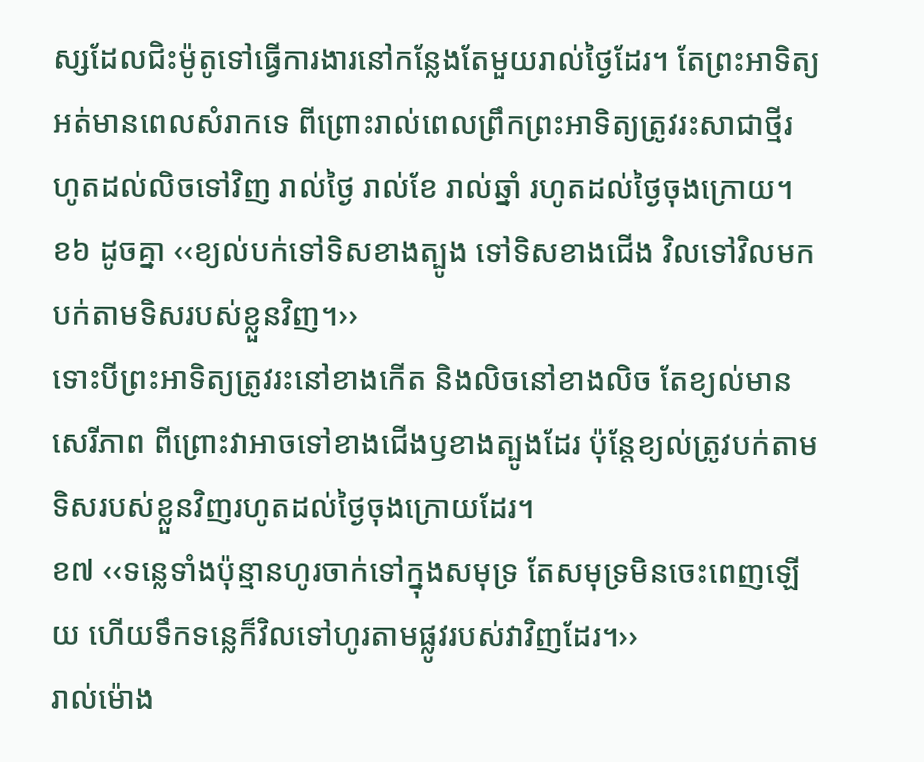ស្សដែលជិះម៉ូតូទៅធ្វើការងារនៅកន្លែងតែមួយរាល់ថ្ងៃដែរ។ តែព្រះអាទិត្យអត់មានពេលសំរាកទេ ពីព្រោះរាល់ពេលព្រឹកព្រះអាទិត្យត្រូវរះសាជាថ្មីរហូតដល់លិចទៅវិញ រាល់ថ្ងៃ រាល់ខែ រាល់ឆ្នាំ រហូតដល់ថ្ងៃចុងក្រោយ។
ខ៦ ដូចគ្នា ‹‹ខ្យល់បក់ទៅទិសខាងត្បូង ទៅទិសខាងជើង វិលទៅវិលមក បក់តាមទិសរបស់ខ្លួនវិញ។››
ទោះបីព្រះអាទិត្យត្រូវរះនៅខាងកើត និងលិចនៅខាងលិច តែខ្យល់មានសេរីភាព ពីព្រោះវាអាចទៅខាងជើងឫខាងត្បូងដែរ ប៉ុន្តែខ្យល់ត្រូវបក់តាមទិសរបស់ខ្លួនវិញរហូតដល់ថ្ងៃចុងក្រោយដែរ។
ខ៧ ‹‹ទន្លេទាំងប៉ុន្មានហូរចាក់ទៅក្នុងសមុទ្រ តែសមុទ្រមិនចេះពេញឡើយ ហើយទឹកទន្លេក៏វិលទៅហូរតាមផ្លូវរបស់វាវិញដែរ។››
រាល់ម៉ោង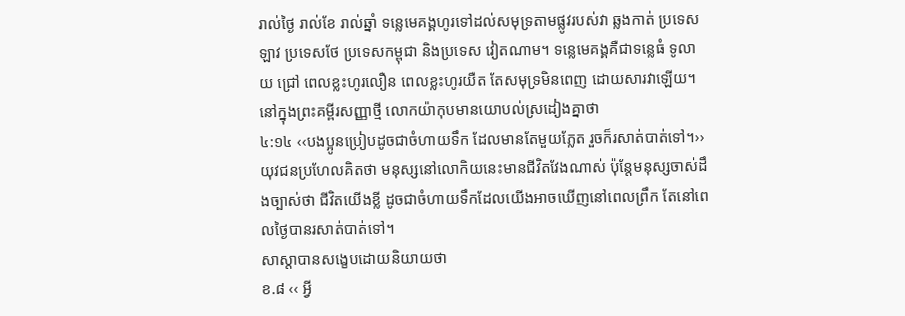រាល់ថ្ងៃ រាល់ខែ រាល់ឆ្នាំ ទន្លេមេគង្គហូរទៅដល់សមុទ្រតាមផ្លូវរបស់វា ឆ្លងកាត់ ប្រទេសឡាវ ប្រទេសថែ ប្រទេសកម្ពុជា និងប្រទេស វៀតណាម។ ទន្លេមេគង្គគឺជាទន្លេធំ ទូលាយ ជ្រៅ ពេលខ្លះហូរលឿន ពេលខ្លះហូរយឺត តែសមុទ្រមិនពេញ ដោយសារវាឡើយ។
នៅក្នុងព្រះគម្ពីរសញ្ញាថ្មី លោកយ៉ាកុបមានយោបល់ស្រដៀងគ្នាថា
៤:១៤ ‹‹បងប្អូនប្រៀបដូចជាចំហាយទឹក ដែលមានតែមួយភ្លែត រួចក៏រសាត់បាត់ទៅ។››
យុវជនប្រហែលគិតថា មនុស្សនៅលោកិយនេះមានជីវិតវែងណាស់ ប៉ុន្តែមនុស្សចាស់ដឹងច្បាស់ថា ជីវិតយើងខ្លី ដូចជាចំហាយទឹកដែលយើងអាចឃើញនៅពេលព្រឹក តែនៅពេលថ្ងៃបានរសាត់បាត់ទៅ។
សាស្តាបានសង្ខេបដោយនិយាយថា
ខ.៨ ‹‹ អ្វី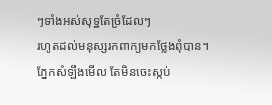ៗទាំងអស់សុទ្ឋតែច្រំដែលៗ
រហូតដល់មនុស្សរកពាក្យមកថ្លែងពុំបាន។
ភ្នែកសំឡឹងមើល តែមិនចេះស្កប់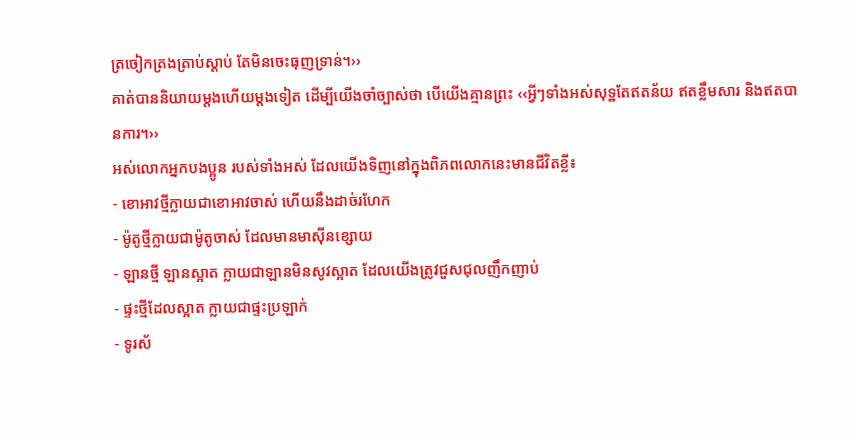ត្រចៀកត្រងត្រាប់ស្តាប់ តែមិនចេះធុញទ្រាន់។››
គាត់បាននិយាយម្តងហើយម្តងទៀត ដើម្បីយើងចាំច្បាស់ថា បើយើងគ្មានព្រះ ‹‹អ្វីៗទាំងអស់សុទ្ឋតែឥតន័យ ឥតខ្លឹមសារ និងឥតបានការ។››
អស់លោកអ្នកបងប្អូន របស់ទាំងអស់ ដែលយើងទិញនៅក្នុងពិភពលោកនេះមានជីវិតខ្លី៖
- ខោអាវថ្មីក្លាយជាខោអាវចាស់ ហើយនឹងដាច់រហែក
- ម៉ូតូថ្មីក្លាយជាម៉ូតូចាស់ ដែលមានមាស៊ីនខ្សោយ
- ឡានថ្មី ឡានស្អាត ក្លាយជាឡានមិនសូវស្អាត ដែលយើងត្រូវជួសជុលញឹកញាប់
- ផ្ទះថ្មីដែលស្អាត ក្លាយជាផ្ទះប្រឡាក់
- ទូរស័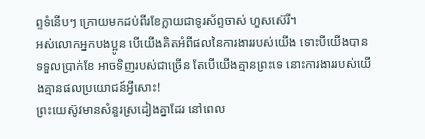ព្ទទំនើបៗ ក្រោយមកដប់ពីរខែក្លាយជាទូរស័ព្ទចាស់ ហួសស៊េរី។
អស់លោកអ្នកបងប្អូន បើយើងគិតអំពីផលនៃការងាររបស់យើង ទោះបីយើងបានទទួលប្រាក់ខែ អាចទិញរបស់ជាច្រើន តែបើយើងគ្មានព្រះទេ នោះការងាររបស់យើងគ្មានផលប្រយោជន៍អ្វីសោះ!
ព្រះយេស៊ូវមានសំនួរស្រដៀងគ្នាដែរ នៅពេល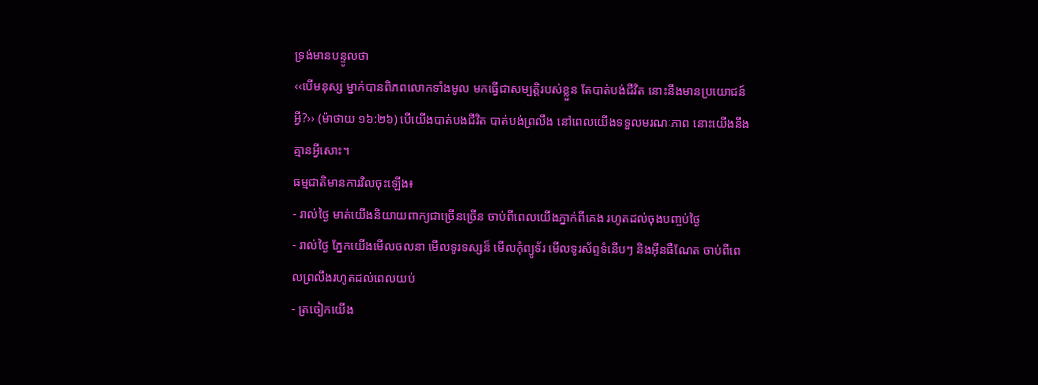ទ្រង់មានបន្ទូលថា
‹‹បើមនុស្ស ម្នាក់បានពិភពលោកទាំងមូល មកធ្វើជាសម្បត្តិរបស់ខ្លួន តែបាត់បង់ជីវិត នោះនឹងមានប្រយោជន៍អ្វី?›› (ម៉ាថាយ ១៦:២៦) បើយើងបាត់បងជីវិត បាត់បង់ព្រលឹង នៅពេលយើងទទួលមរណៈភាព នោះយើងនឹងគ្មានអ្វីសោះ។
ធម្មជាតិមានការវិលចុះឡើង៖
- រាល់ថ្ងៃ មាត់យើងនិយាយពាក្យជាច្រើនច្រើន ចាប់ពីពេលយើងភ្នាក់ពីគេង រហូតដល់ចុងបញ្ចប់ថ្ងៃ
- រាល់ថ្ងៃ ភ្នែកយើងមើលចលនា មើលទូរទស្សន៏ មើលកុំព្យូទ័រ មើលទូរស័ព្ទទំនើបៗ និងអ៊ីនធឺណែត ចាប់ពីពេលព្រលឹងរហូតដល់ពេលយប់
- ត្រចៀកយើង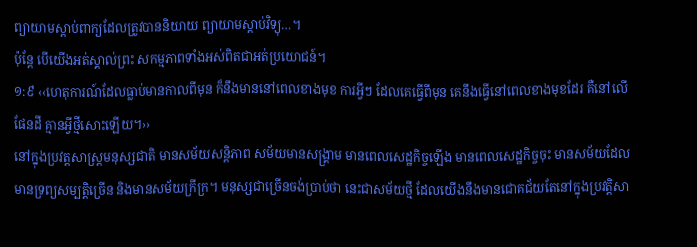ព្យាយាមស្តាប់ពាក្យដែលត្រូវបាននិយាយ ព្យាយាមស្តាប់វិទ្យុ…។
ប៉ុន្តែ បើយើងអត់ស្គាល់ព្រះ សកម្មភាពទាំងអស់ពិតជាអត់ប្រយោជន៍។
១:៩ ‹‹ហេតុការណ៍ដែលធ្លាប់មានកាលពីមុន ក៏នឹងមាននៅពេលខាងមុខ ការអ្វីៗ ដែលគេធ្វើពីមុន គេនឹងធ្វើនៅពេលខាងមុខដែរ គឺនៅលើផែនដី គ្មានអ្វីថ្មីសោះឡើយ។››
នៅក្នុងប្រវត្តសាស្ត្រមនុស្សជាតិ មានសម័យសន្តិភាព សម័យមានសង្គ្រាម មានពេលសេដ្ឋកិច្ចឡើង មានពេលសេដ្ឋកិច្ចចុះ មានសម័យដែលមានទ្រព្យសម្បត្តិច្រើន និងមានសម័យក្រីក្រ។ មនុស្សជាច្រើនចង់ប្រាប់ថា នេះជាសម័យថ្មី ដែលយើងនឹងមានជោគជ័យតែនៅក្នុងប្រវត្តិសា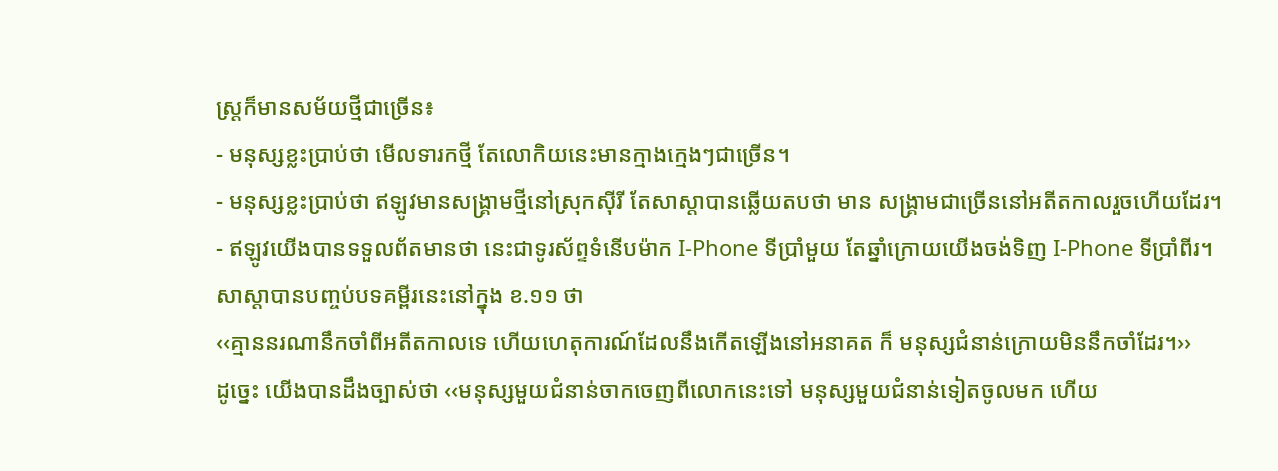ស្ត្រក៏មានសម័យថ្មីជាច្រើន៖
- មនុស្សខ្លះប្រាប់ថា មើលទារកថ្មី តែលោកិយនេះមានក្មាងក្មេងៗជាច្រើន។
- មនុស្សខ្លះប្រាប់ថា ឥឡូវមានសង្គ្រាមថ្មីនៅស្រុកស៊ីរី តែសាស្តាបានឆ្លើយតបថា មាន សង្គ្រាមជាច្រើននៅអតីតកាលរួចហើយដែរ។
- ឥឡូវយើងបានទទួលព័តមានថា នេះជាទូរស័ព្ទទំនើបម៉ាក I-Phone ទីប្រាំមួយ តែឆ្នាំក្រោយយើងចង់ទិញ I-Phone ទីប្រាំពីរ។
សាស្តាបានបញ្ចប់បទគម្ពីរនេះនៅក្នុង ខ.១១ ថា
‹‹គ្មាននរណានឹកចាំពីអតីតកាលទេ ហើយហេតុការណ៍ដែលនឹងកើតឡើងនៅអនាគត ក៏ មនុស្សជំនាន់ក្រោយមិននឹកចាំដែរ។››
ដូច្នេះ យើងបានដឹងច្បាស់ថា ‹‹មនុស្សមួយជំនាន់ចាកចេញពីលោកនេះទៅ មនុស្សមួយជំនាន់ទៀតចូលមក ហើយ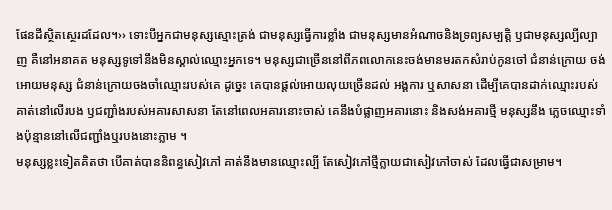ផែនដីស្ថិតស្ថេរដដែល។›› ទោះបីអ្នកជាមនុស្សស្មោះត្រង់ ជាមនុស្សធ្វើការខ្លាំង ជាមនុស្សមានអំណាចនិងទ្រព្យសម្បត្តិ ឫជាមនុស្សល្បីល្បាញ គឺនៅអនាគត មនុស្សទូទៅនឹងមិនស្គាល់ឈ្មោះអ្នកទេ។ មនុស្សជាច្រើននៅពីភពលោកនេះចង់មានមរតកសំរាប់កូនចៅ ជំនាន់ក្រោយ ចង់អោយមនុស្ស ជំនាន់ក្រោយចងចាំឈ្មោះរបស់គេ ដូច្នេះ គេបានផ្តល់អោយលុយច្រើនដល់ អង្គការ ឬសាសនា ដើម្បីគេបានដាក់ឈ្មោះរបស់គាត់នៅលើរបង ឫជញ្ជាំងរបស់អគារសាសនា តែនៅពេលអគារនោះចាស់ គេនឹងបំផ្លាញអគារនោះ និងសង់អគារថ្មី មនុស្សនឹង ភ្លេចឈ្មោះទាំងប៉ុន្មាននៅលើជញ្ជាំងឬរបងនោះភ្លាម ។
មនុស្សខ្លះទៀតគិតថា បើគាត់បាននិពន្ធសៀវភៅ គាត់នឹងមានឈ្មោះល្បី តែសៀវភៅថ្មីក្លាយជាសៀវភៅចាស់ ដែលធ្វើជាសម្រាម។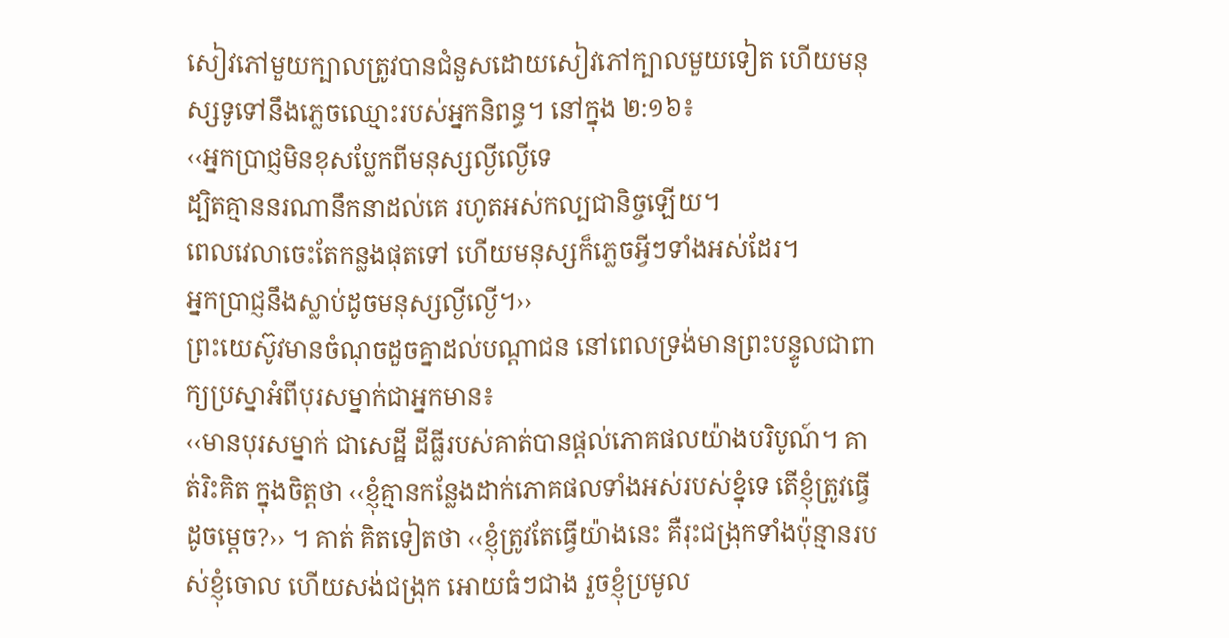សៀវភៅមួយក្បាលត្រូវបានជំនួសដោយសៀវភៅក្បាលមួយទៀត ហើយមនុស្សទូទៅនឹងភ្លេចឈ្មោះរបស់អ្នកនិពន្ធ។ នៅក្នុង ២:១៦៖
‹‹អ្នកប្រាជ្ញមិនខុសប្លែកពីមនុស្សល្ងីល្ងើទេ
ដ្បិតគ្មាននរណានឹកនាដល់គេ រហូតអស់កល្បជានិច្ចឡើយ។
ពេលវេលាចេះតែកន្លងផុតទៅ ហើយមនុស្សក៏ភ្លេចអ្វីៗទាំងអស់ដែរ។
អ្នកប្រាជ្ញនឹងស្លាប់ដូចមនុស្សល្ងីល្ងើ។››
ព្រះយេស៊ូវមានចំណុចដួចគ្នាដល់បណ្តាជន នៅពេលទ្រង់មានព្រះបន្ទូលជាពាក្យប្រស្នាអំពីបុរសម្នាក់ជាអ្នកមាន៖
‹‹មានបុរសម្នាក់ ជាសេដ្ឋី ដីធ្លីរបស់គាត់បានផ្តល់ភោគផលយ៉ាងបរិបូណ៍។ គាត់រិះគិត ក្នុងចិត្តថា ‹‹ខ្ញុំគ្មានកន្លែងដាក់ភោគផលទាំងអស់របស់ខ្នុំទេ តើខ្ញុំត្រូវធ្វើដូចម្តេច?›› ។ គាត់ គិតទៀតថា ‹‹ខ្ញុំត្រូវតែធ្វើយ៉ាងនេះ គឺរុះជង្រុកទាំងប៉ុន្មានរបស់ខ្ញុំចោល ហើយសង់ជង្រុក អោយធំៗជាង រួចខ្ញុំប្រមូល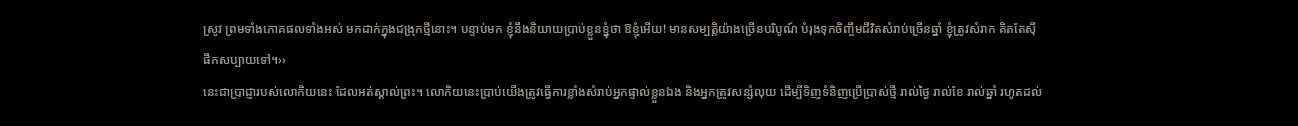ស្រូវ ព្រមទាំងភោគផលទាំងអស់ មកដាក់ក្នុងជង្រុកថ្មីនោះ។ បន្ទាប់មក ខ្ញុំនឹងនិយាយប្រាប់ខ្លួនខ្នុំថា ឱខ្ញុំអើយ! មានសម្បត្តិយ៉ាងច្រើនបរិបូណ៍ បំរុងទុកចិញ្ចឹមជីវិតសំរាប់ច្រើនឆ្នាំ ខ្ញុំត្រូវសំរាក គិតតែស៊ីផឹកសប្បាយទៅ។››
នេះជាប្រាជ្ញារបស់លោកិយនេះ ដែលអត់ស្គាល់ព្រះ។ លោកិយនេះប្រាប់យើងត្រូវធ្វើការខ្លាំងសំរាប់អ្នកផ្ទាល់ខ្លួនឯង និងអ្នកត្រូវសន្សំលុយ ដើម្បីទិញទំនិញប្រើប្រាស់ថ្មី រាល់ថ្ងៃ រាល់ខែ រាល់ឆ្នាំ រហូតដល់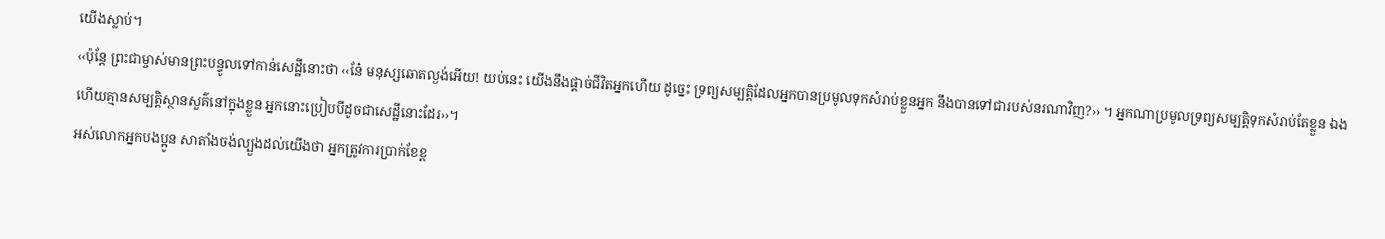យើងស្លាប់។
‹‹ប៉ុន្តែ ព្រះជាម្ចាស់មានព្រះបន្ទូលទៅកាន់សេដ្ឋីនោះថា ‹‹នែ៎ មនុស្សឆោតល្ងង់អើយ! យប់នេះ យើងនឹងផ្តាច់ជីវិតអ្នកហើយ ដូច្នេះ ទ្រព្យសម្បត្តិដែលអ្នកបានប្រមូលទុកសំរាប់ខ្លួនអ្នក នឹងបានទៅជារបស់នរណាវិញ?›› ។ អ្នកណាប្រមូលទ្រព្យសម្បត្តិទុកសំរាប់តែខ្លួន ឯង ហើយគ្មានសម្បត្តិស្ថានសួគ៌នៅក្នុងខ្លួន អ្នកនោះប្រៀបបីដូចជាសេដ្ឋីនោះដែរ››។
អស់លោកអ្នកបងប្អូន សាតាំងចង់ល្បួងដល់យើងថា អ្នកត្រូវការប្រាក់ខែខ្ព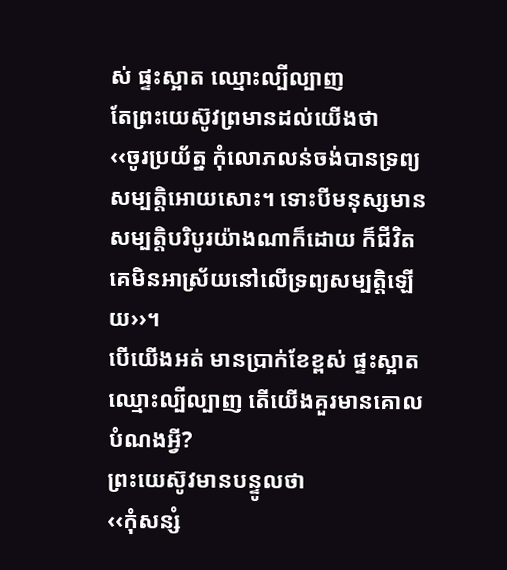ស់ ផ្ទះស្អាត ឈ្មោះល្បីល្បាញ
តែព្រះយេស៊ូវព្រមានដល់យើងថា
‹‹ចូរប្រយ័ត្ន កុំលោភលន់ចង់បានទ្រព្យសម្បត្តិអោយសោះ។ ទោះបីមនុស្សមានសម្បត្តិបរិបូរយ៉ាងណាក៏ដោយ ក៏ជីវិតគេមិនអាស្រ័យនៅលើទ្រព្យសម្បត្តិឡើយ››។
បើយើងអត់ មានប្រាក់ខែខ្ពស់ ផ្ទះស្អាត ឈ្មោះល្បីល្បាញ តើយើងគួរមានគោលបំណងអ្វី?
ព្រះយេស៊ូវមានបន្ទូលថា
‹‹កុំសន្សំ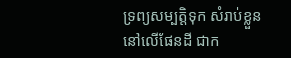ទ្រព្យសម្បត្តិទុក សំរាប់ខ្លួន នៅលើផែនដី ជាក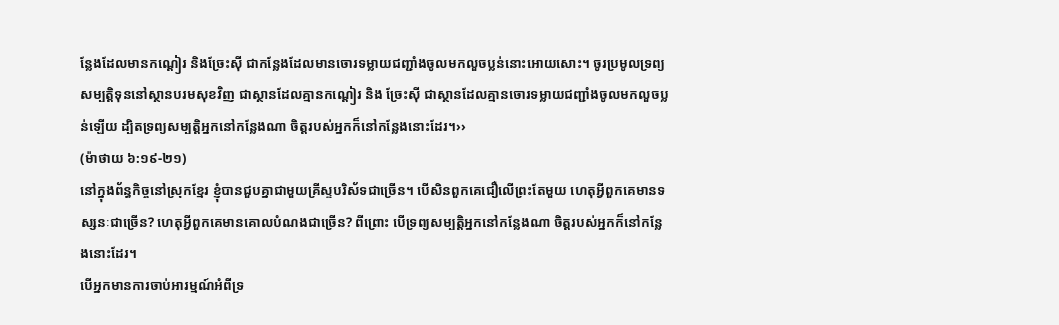ន្លែងដែលមានកណ្តៀរ និងច្រែះស៊ី ជាកន្លែងដែលមានចោរទម្លាយជញ្ជាំងចូលមកលួចប្លន់នោះអោយសោះ។ ចូរប្រមូលទ្រព្យសម្បត្តិទុននៅស្ថានបរមសុខវិញ ជាស្ថានដែលគ្មានកណ្តៀរ និង ច្រែះស៊ី ជាស្ថានដែលគ្មានចោរទម្លាយជញ្ជាំងចូលមកលួចប្លន់ឡើយ ដ្បិតទ្រព្យសម្បត្តិអ្នកនៅកន្លែងណា ចិត្តរបស់អ្នកក៏នៅកន្លែងនោះដែរ។››
(ម៉ាថាយ ៦:១៩-២១)
នៅក្នុងព័ន្ធកិច្ចនៅស្រុកខ្មែរ ខ្ញុំបានជួបគ្នាជាមួយគ្រីស្ទបរិស័ទជាច្រើន។ បើសិនពួកគេជឿលើព្រះតែមួយ ហេតុអ្វីពួកគេមានទស្សនៈជាច្រើន? ហេតុអ្វីពួកគេមានគោលបំណងជាច្រើន? ពីព្រោះ បើទ្រព្យសម្បត្តិអ្នកនៅកន្លែងណា ចិត្តរបស់អ្នកក៏នៅកន្លែងនោះដែរ។
បើអ្នកមានការចាប់អារម្មណ៍អំពីទ្រ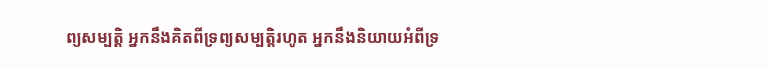ព្យសម្បត្តិ អ្នកនឹងគិតពីទ្រព្យសម្បត្តិរហូត អ្នកនឹងនិយាយអំពីទ្រ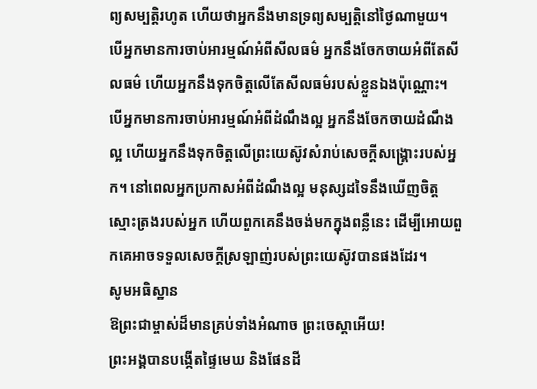ព្យសម្បត្តិរហូត ហើយថាអ្នកនឹងមានទ្រព្យសម្បត្តិនៅថ្ងៃណាមួយ។
បើអ្នកមានការចាប់អារម្មណ៍អំពីសីលធម៌ អ្នកនឹងចែកចាយអំពីតែសីលធម៌ ហើយអ្នកនឹងទុកចិត្តលើតែសីលធម៌របស់ខ្លួនឯងប៉ុណ្ណោះ។
បើអ្នកមានការចាប់អារម្មណ៍អំពីដំណឹងល្អ អ្នកនឹងចែកចាយដំណឹងល្អ ហើយអ្នកនឹងទុកចិត្តលើព្រះយេស៊ូវសំរាប់សេចក្តីសង្គ្រោះរបស់អ្នក។ នៅពេលអ្នកប្រកាសអំពីដំណឹងល្អ មនុស្សដទៃនឹងឃើញចិត្តស្មោះត្រងរបស់អ្នក ហើយពួកគេនឹងចង់មកក្នុងពន្លឺនេះ ដើម្បីអោយពួកគេអាចទទួលសេចក្តីស្រឡាញ់របស់ព្រះយេស៊ូវបានផងដែរ។
សូមអធិស្ឋាន
ឱព្រះជាម្ចាស់ដ៏មានគ្រប់ទាំងអំណាច ព្រះចេស្តាអើយ!
ព្រះអង្គបានបង្កើតផ្ទៃមេឃ និងផែនដី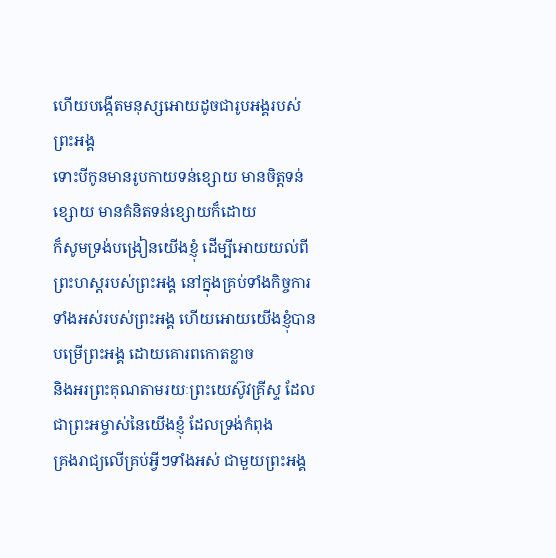ហើយបង្កើតមនុស្សអោយដូចជារូបអង្គរបស់ព្រះអង្គ
ទោះបីកូនមានរូបកាយទន់ខ្សោយ មានចិត្តទន់ខ្សោយ មានគំនិតទន់ខ្សោយក៏ដោយ
ក៏សូមទ្រង់បង្រៀនយើងខ្ញុំ ដើម្បីអោយយល់ពីព្រះហស្ដរបស់ព្រះអង្គ នៅក្នុងគ្រប់ទាំងកិច្ចការ
ទាំងអស់របស់ព្រះអង្គ ហើយអោយយើងខ្ញុំបានបម្រើព្រះអង្គ ដោយគោរពកោតខ្លាច
និងអរព្រះគុណតាមរយៈព្រះយេស៊ូវគ្រីស្ទ ដែលជាព្រះអម្ចាស់នៃយើងខ្ញុំ ដែលទ្រង់កំពុង
គ្រងរាជ្យលើគ្រប់អ្វីៗទាំងអស់ ជាមួយព្រះអង្គ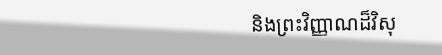និងព្រះវិញ្ញាណដ៏វិសុ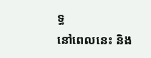ទ្ធ
នៅពេលនេះ និង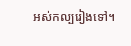អស់កល្បរៀងទៅ។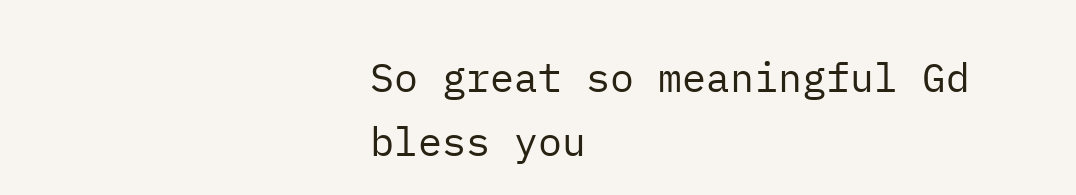So great so meaningful Gd bless you